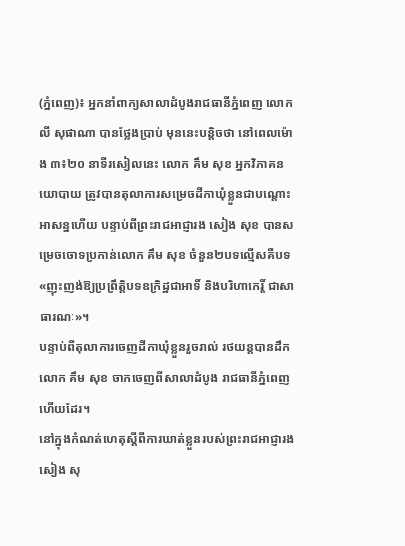(ភ្នំពេញ)៖ អ្នកនាំពាក្យសាលាដំបូងរាជធានីភ្នំពេញ លោក លី សុផាណា បានថ្លែងប្រាប់ មុននេះបន្តិចថា នៅពេលម៉ោង ៣៖២០ នាទីរសៀលនេះ លោក គឹម សុខ អ្នកវិភាគនយោបាយ ត្រូវបានតុលាការសម្រេចដីកាឃុំខ្លួនជាបណ្តោះអាសន្នហើយ បន្ទាប់ពីព្រះរាជអាជ្ញារង សៀង សុខ បានសម្រេចចោទប្រកាន់លោក គឹម សុខ ចំនួន២បទល្មើសគឺបទ «ញុះញង់ឱ្យប្រព្រឹត្តិបទឧក្រិដ្ឋជាអាទិ៍ និងបរិហាកេរ្តិ៍ ជាសាធារណៈ»។
បន្ទាប់ពីតុលាការចេញដីកាឃុំខ្លួនរួចរាល់ រថយន្តបានដឹកលោក គឹម សុខ ចាកចេញពីសាលាដំបូង រាជធានីភ្នំពេញហើយដែរ។
នៅក្នុងកំណត់ហេតុស្តីពីការឃាត់ខ្លួនរបស់ព្រះរាជអាជ្ញារង សៀង សុ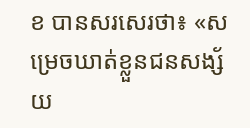ខ បានសរសេរថា៖ «សម្រេចឃាត់ខ្លួនជនសង្ស័យ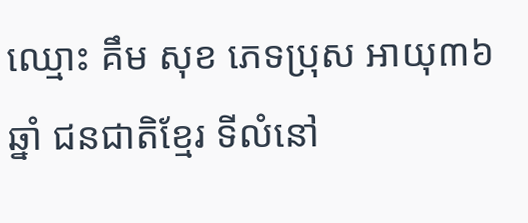ឈ្មោះ គឹម សុខ ភេទប្រុស អាយុ៣៦ឆ្នាំ ជនជាតិខ្មែរ ទីលំនៅ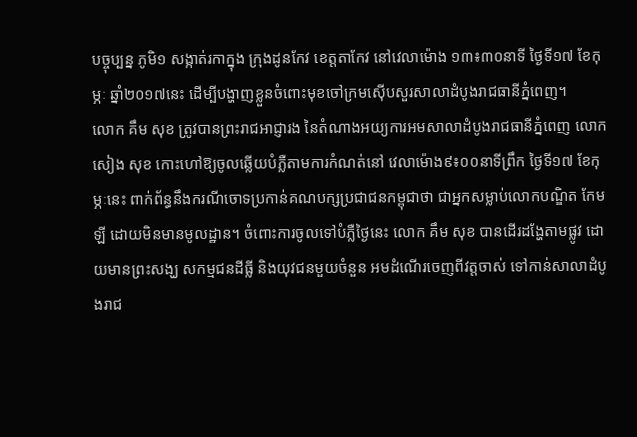បច្ចុប្បន្ន ភូមិ១ សង្កាត់រកាក្នុង ក្រុងដូនកែវ ខេត្តតាកែវ នៅវេលាម៉ោង ១៣៖៣០នាទី ថ្ងៃទី១៧ ខែកុម្ភៈ ឆ្នាំ២០១៧នេះ ដើម្បីបង្ហាញខ្លួនចំពោះមុខចៅក្រមស៊ើបសួរសាលាដំបូងរាជធានីភ្នំពេញ។
លោក គឹម សុខ ត្រូវបានព្រះរាជអាជ្ញារង នៃតំណាងអយ្យការអមសាលាដំបូងរាជធានីភ្នំពេញ លោក សៀង សុខ កោះហៅឱ្យចូលឆ្លើយបំភ្លឺតាមការកំណត់នៅ វេលាម៉ោង៩៖០០នាទីព្រឹក ថ្ងៃទី១៧ ខែកុម្ភៈនេះ ពាក់ព័ន្ធនឹងករណីចោទប្រកាន់គណបក្សប្រជាជនកម្ពុជាថា ជាអ្នកសម្លាប់លោកបណ្ឌិត កែម ឡី ដោយមិនមានមូលដ្ឋាន។ ចំពោះការចូលទៅបំភ្លឺថ្ងៃនេះ លោក គឹម សុខ បានដើរដង្ហែតាមផ្លូវ ដោយមានព្រះសង្ឃ សកម្មជនដីធ្លី និងយុវជនមួយចំនួន អមដំណើរចេញពីវត្តចាស់ ទៅកាន់សាលាដំបូងរាជ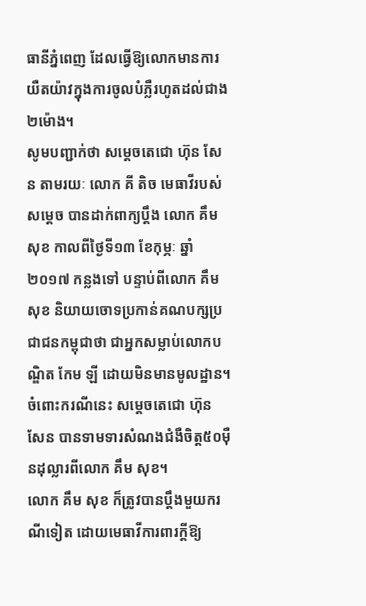ធានីភ្នំពេញ ដែលធ្វើឱ្យលោកមានការយឺតយ៉ាវក្នុងការចូលបំភ្លឺរហូតដល់ជាង២ម៉ោង។
សូមបញ្ជាក់ថា សម្តេចតេជោ ហ៊ុន សែន តាមរយៈ លោក គី តិច មេធាវីរបស់សម្តេច បានដាក់ពាក្យប្តឹង លោក គឹម សុខ កាលពីថ្ងៃទី១៣ ខែកុម្ភៈ ឆ្នាំ២០១៧ កន្លងទៅ បន្ទាប់ពីលោក គឹម សុខ និយាយចោទប្រកាន់គណបក្សប្រជាជនកម្ពុជាថា ជាអ្នកសម្លាប់លោកបណ្ឌិត កែម ឡី ដោយមិនមានមូលដ្ឋាន។ ចំពោះករណីនេះ សម្តេចតេជោ ហ៊ុន សែន បានទាមទារសំណងជំងឺចិត្ត៥០ម៉ឺនដុល្លារពីលោក គឹម សុខ។
លោក គឹម សុខ ក៏ត្រូវបានប្តឹងមួយករណីទៀត ដោយមេធាវីការពារក្តីឱ្យ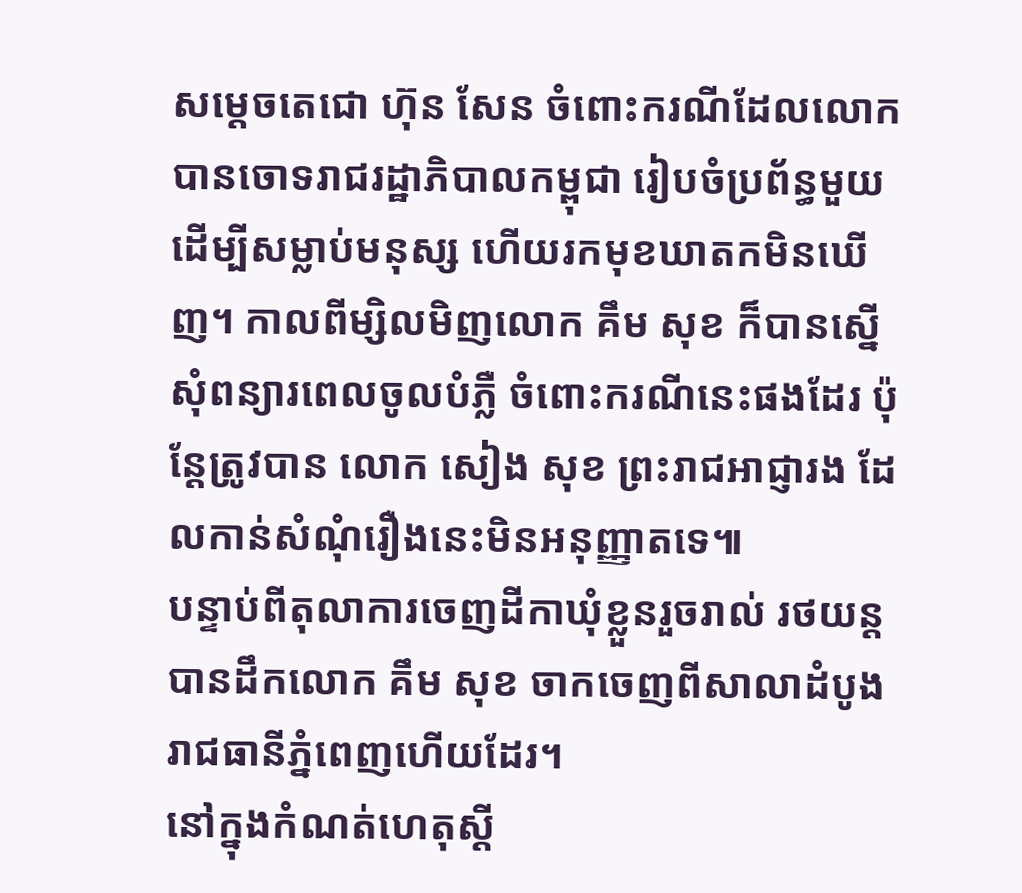សម្តេចតេជោ ហ៊ុន សែន ចំពោះករណីដែលលោកបានចោទរាជរដ្ឋាភិបាលកម្ពុជា រៀបចំប្រព័ន្ធមួយដើម្បីសម្លាប់មនុស្ស ហើយរកមុខឃាតកមិនឃើញ។ កាលពីម្សិលមិញលោក គឹម សុខ ក៏បានស្នើសុំពន្យារពេលចូលបំភ្លឺ ចំពោះករណីនេះផងដែរ ប៉ុន្តែត្រូវបាន លោក សៀង សុខ ព្រះរាជអាជ្ញារង ដែលកាន់សំណុំរឿងនេះមិនអនុញ្ញាតទេ៕
បន្ទាប់ពីតុលាការចេញដីកាឃុំខ្លួនរួចរាល់ រថយន្តបានដឹកលោក គឹម សុខ ចាកចេញពីសាលាដំបូង រាជធានីភ្នំពេញហើយដែរ។
នៅក្នុងកំណត់ហេតុស្តី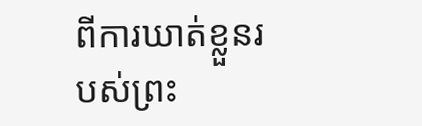ពីការឃាត់ខ្លួនរបស់ព្រះ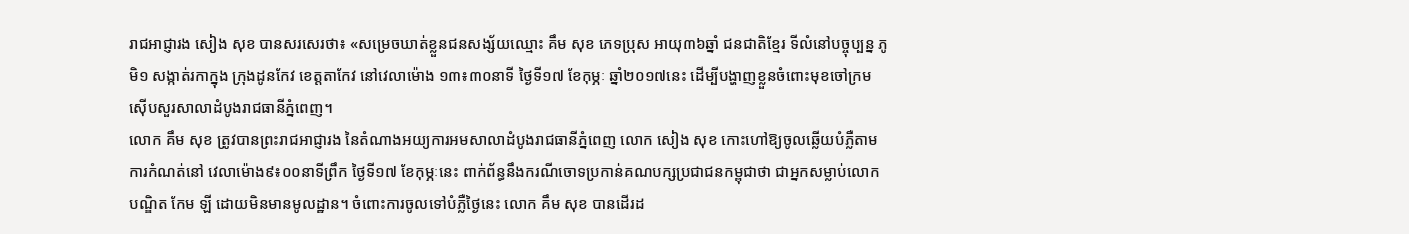រាជអាជ្ញារង សៀង សុខ បានសរសេរថា៖ «សម្រេចឃាត់ខ្លួនជនសង្ស័យឈ្មោះ គឹម សុខ ភេទប្រុស អាយុ៣៦ឆ្នាំ ជនជាតិខ្មែរ ទីលំនៅបច្ចុប្បន្ន ភូមិ១ សង្កាត់រកាក្នុង ក្រុងដូនកែវ ខេត្តតាកែវ នៅវេលាម៉ោង ១៣៖៣០នាទី ថ្ងៃទី១៧ ខែកុម្ភៈ ឆ្នាំ២០១៧នេះ ដើម្បីបង្ហាញខ្លួនចំពោះមុខចៅក្រមស៊ើបសួរសាលាដំបូងរាជធានីភ្នំពេញ។
លោក គឹម សុខ ត្រូវបានព្រះរាជអាជ្ញារង នៃតំណាងអយ្យការអមសាលាដំបូងរាជធានីភ្នំពេញ លោក សៀង សុខ កោះហៅឱ្យចូលឆ្លើយបំភ្លឺតាមការកំណត់នៅ វេលាម៉ោង៩៖០០នាទីព្រឹក ថ្ងៃទី១៧ ខែកុម្ភៈនេះ ពាក់ព័ន្ធនឹងករណីចោទប្រកាន់គណបក្សប្រជាជនកម្ពុជាថា ជាអ្នកសម្លាប់លោកបណ្ឌិត កែម ឡី ដោយមិនមានមូលដ្ឋាន។ ចំពោះការចូលទៅបំភ្លឺថ្ងៃនេះ លោក គឹម សុខ បានដើរដ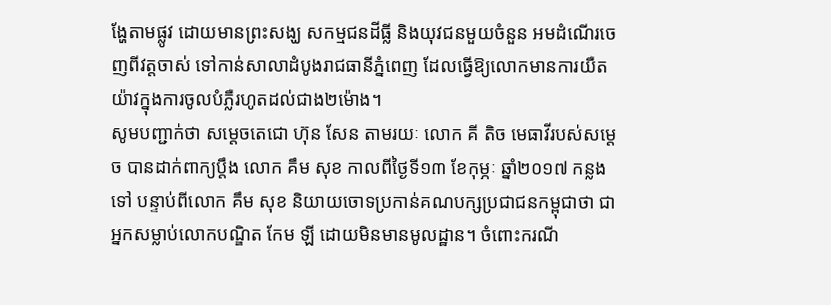ង្ហែតាមផ្លូវ ដោយមានព្រះសង្ឃ សកម្មជនដីធ្លី និងយុវជនមួយចំនួន អមដំណើរចេញពីវត្តចាស់ ទៅកាន់សាលាដំបូងរាជធានីភ្នំពេញ ដែលធ្វើឱ្យលោកមានការយឺតយ៉ាវក្នុងការចូលបំភ្លឺរហូតដល់ជាង២ម៉ោង។
សូមបញ្ជាក់ថា សម្តេចតេជោ ហ៊ុន សែន តាមរយៈ លោក គី តិច មេធាវីរបស់សម្តេច បានដាក់ពាក្យប្តឹង លោក គឹម សុខ កាលពីថ្ងៃទី១៣ ខែកុម្ភៈ ឆ្នាំ២០១៧ កន្លងទៅ បន្ទាប់ពីលោក គឹម សុខ និយាយចោទប្រកាន់គណបក្សប្រជាជនកម្ពុជាថា ជាអ្នកសម្លាប់លោកបណ្ឌិត កែម ឡី ដោយមិនមានមូលដ្ឋាន។ ចំពោះករណី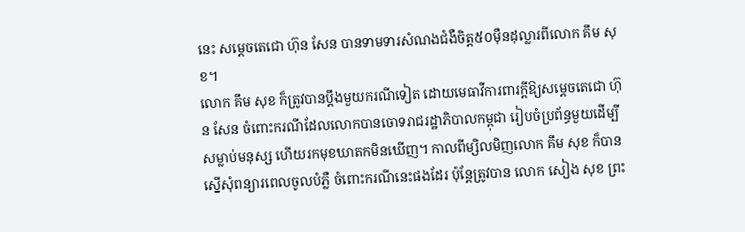នេះ សម្តេចតេជោ ហ៊ុន សែន បានទាមទារសំណងជំងឺចិត្ត៥០ម៉ឺនដុល្លារពីលោក គឹម សុខ។
លោក គឹម សុខ ក៏ត្រូវបានប្តឹងមួយករណីទៀត ដោយមេធាវីការពារក្តីឱ្យសម្តេចតេជោ ហ៊ុន សែន ចំពោះករណីដែលលោកបានចោទរាជរដ្ឋាភិបាលកម្ពុជា រៀបចំប្រព័ន្ធមួយដើម្បីសម្លាប់មនុស្ស ហើយរកមុខឃាតកមិនឃើញ។ កាលពីម្សិលមិញលោក គឹម សុខ ក៏បានស្នើសុំពន្យារពេលចូលបំភ្លឺ ចំពោះករណីនេះផងដែរ ប៉ុន្តែត្រូវបាន លោក សៀង សុខ ព្រះ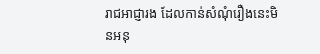រាជអាជ្ញារង ដែលកាន់សំណុំរឿងនេះមិនអនុ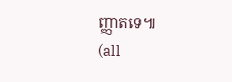ញ្ញាតទេ៕
(all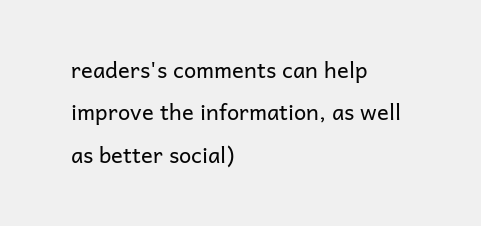readers's comments can help improve the information, as well as better social)